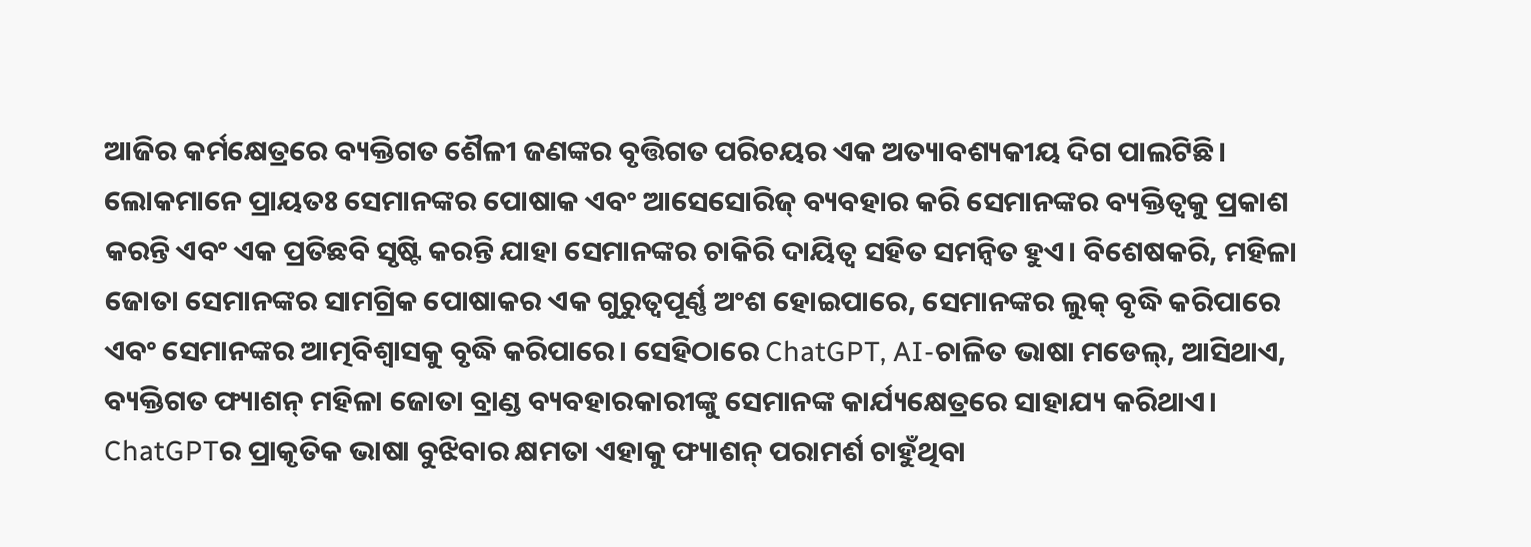ଆଜିର କର୍ମକ୍ଷେତ୍ରରେ ବ୍ୟକ୍ତିଗତ ଶୈଳୀ ଜଣଙ୍କର ବୃତ୍ତିଗତ ପରିଚୟର ଏକ ଅତ୍ୟାବଶ୍ୟକୀୟ ଦିଗ ପାଲଟିଛି। ଲୋକମାନେ ପ୍ରାୟତଃ ସେମାନଙ୍କର ପୋଷାକ ଏବଂ ଆସେସୋରିଜ୍ ବ୍ୟବହାର କରି ସେମାନଙ୍କର ବ୍ୟକ୍ତିତ୍ୱକୁ ପ୍ରକାଶ କରନ୍ତି ଏବଂ ଏକ ପ୍ରତିଛବି ସୃଷ୍ଟି କରନ୍ତି ଯାହା ସେମାନଙ୍କର ଚାକିରି ଦାୟିତ୍ୱ ସହିତ ସମନ୍ୱିତ ହୁଏ। ବିଶେଷକରି, ମହିଳା ଜୋତା ସେମାନଙ୍କର ସାମଗ୍ରିକ ପୋଷାକର ଏକ ଗୁରୁତ୍ୱପୂର୍ଣ୍ଣ ଅଂଶ ହୋଇପାରେ, ସେମାନଙ୍କର ଲୁକ୍ ବୃଦ୍ଧି କରିପାରେ ଏବଂ ସେମାନଙ୍କର ଆତ୍ମବିଶ୍ୱାସକୁ ବୃଦ୍ଧି କରିପାରେ। ସେହିଠାରେ ChatGPT, AI-ଚାଳିତ ଭାଷା ମଡେଲ୍, ଆସିଥାଏ, ବ୍ୟକ୍ତିଗତ ଫ୍ୟାଶନ୍ ମହିଳା ଜୋତା ବ୍ରାଣ୍ଡ ବ୍ୟବହାରକାରୀଙ୍କୁ ସେମାନଙ୍କ କାର୍ଯ୍ୟକ୍ଷେତ୍ରରେ ସାହାଯ୍ୟ କରିଥାଏ।
ChatGPTର ପ୍ରାକୃତିକ ଭାଷା ବୁଝିବାର କ୍ଷମତା ଏହାକୁ ଫ୍ୟାଶନ୍ ପରାମର୍ଶ ଚାହୁଁଥିବା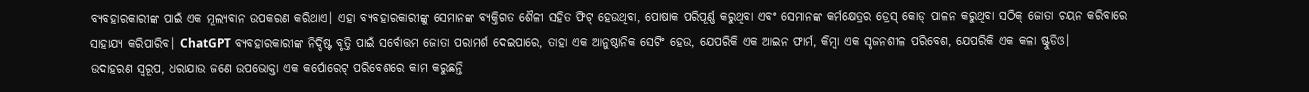ବ୍ୟବହାରକାରୀଙ୍କ ପାଇଁ ଏକ ମୂଲ୍ୟବାନ ଉପକରଣ କରିଥାଏ। ଏହା ବ୍ୟବହାରକାରୀଙ୍କୁ ସେମାନଙ୍କ ବ୍ୟକ୍ତିଗତ ଶୈଳୀ ସହିତ ଫିଟ୍ ହେଉଥିବା, ପୋଷାକ ପରିପୂର୍ଣ୍ଣ କରୁଥିବା ଏବଂ ସେମାନଙ୍କ କର୍ମକ୍ଷେତ୍ରର ଡ୍ରେସ୍ କୋଡ୍ ପାଳନ କରୁଥିବା ସଠିକ୍ ଜୋତା ଚୟନ କରିବାରେ ସାହାଯ୍ୟ କରିପାରିବ। ChatGPT ବ୍ୟବହାରକାରୀଙ୍କ ନିର୍ଦ୍ଦିଷ୍ଟ ବୃତ୍ତି ପାଇଁ ସର୍ବୋତ୍ତମ ଜୋତା ପରାମର୍ଶ ଦେଇପାରେ, ତାହା ଏକ ଆନୁଷ୍ଠାନିକ ସେଟିଂ ହେଉ, ଯେପରିକି ଏକ ଆଇନ ଫାର୍ମ, କିମ୍ବା ଏକ ସୃଜନଶୀଳ ପରିବେଶ, ଯେପରିକି ଏକ କଳା ଷ୍ଟୁଡିଓ।
ଉଦାହରଣ ସ୍ୱରୂପ, ଧରାଯାଉ ଜଣେ ଉପଭୋକ୍ତା ଏକ କର୍ପୋରେଟ୍ ପରିବେଶରେ କାମ କରୁଛନ୍ତି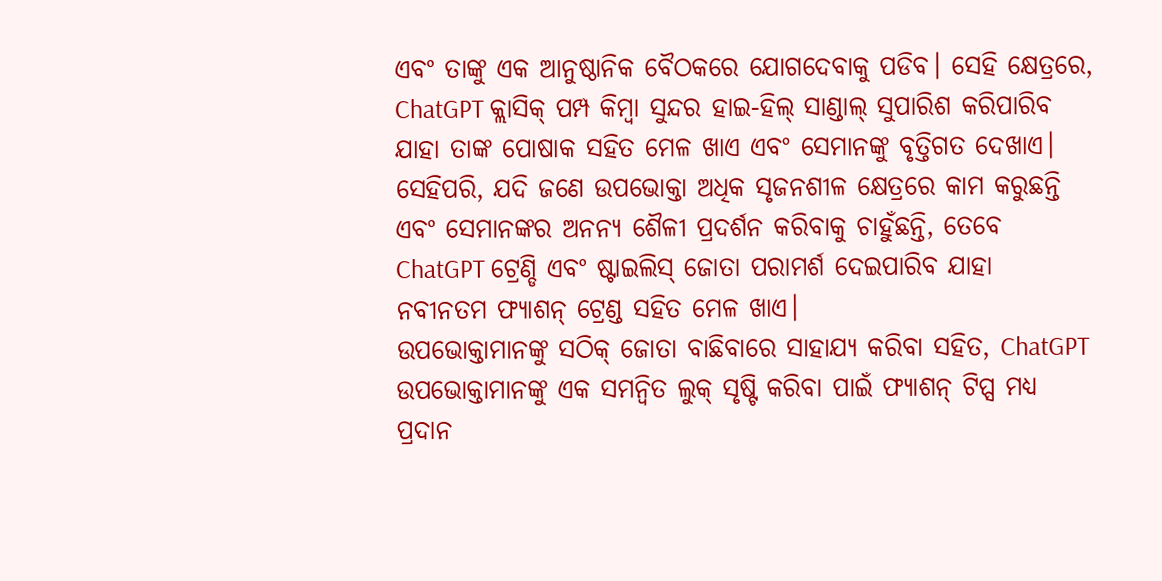ଏବଂ ତାଙ୍କୁ ଏକ ଆନୁଷ୍ଠାନିକ ବୈଠକରେ ଯୋଗଦେବାକୁ ପଡିବ। ସେହି କ୍ଷେତ୍ରରେ, ChatGPT କ୍ଲାସିକ୍ ପମ୍ପ କିମ୍ବା ସୁନ୍ଦର ହାଇ-ହିଲ୍ ସାଣ୍ଡାଲ୍ ସୁପାରିଶ କରିପାରିବ ଯାହା ତାଙ୍କ ପୋଷାକ ସହିତ ମେଳ ଖାଏ ଏବଂ ସେମାନଙ୍କୁ ବୃତ୍ତିଗତ ଦେଖାଏ। ସେହିପରି, ଯଦି ଜଣେ ଉପଭୋକ୍ତା ଅଧିକ ସୃଜନଶୀଳ କ୍ଷେତ୍ରରେ କାମ କରୁଛନ୍ତି ଏବଂ ସେମାନଙ୍କର ଅନନ୍ୟ ଶୈଳୀ ପ୍ରଦର୍ଶନ କରିବାକୁ ଚାହୁଁଛନ୍ତି, ତେବେ ChatGPT ଟ୍ରେଣ୍ଡି ଏବଂ ଷ୍ଟାଇଲିସ୍ ଜୋତା ପରାମର୍ଶ ଦେଇପାରିବ ଯାହା ନବୀନତମ ଫ୍ୟାଶନ୍ ଟ୍ରେଣ୍ଡ ସହିତ ମେଳ ଖାଏ।
ଉପଭୋକ୍ତାମାନଙ୍କୁ ସଠିକ୍ ଜୋତା ବାଛିବାରେ ସାହାଯ୍ୟ କରିବା ସହିତ, ChatGPT ଉପଭୋକ୍ତାମାନଙ୍କୁ ଏକ ସମନ୍ୱିତ ଲୁକ୍ ସୃଷ୍ଟି କରିବା ପାଇଁ ଫ୍ୟାଶନ୍ ଟିପ୍ସ ମଧ୍ୟ ପ୍ରଦାନ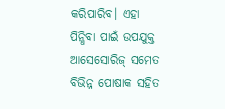କରିପାରିବ। ଏହା ପିନ୍ଧିବା ପାଇଁ ଉପଯୁକ୍ତ ଆସେସୋରିଜ୍ ସମେତ ବିଭିନ୍ନ ପୋଷାକ ସହିତ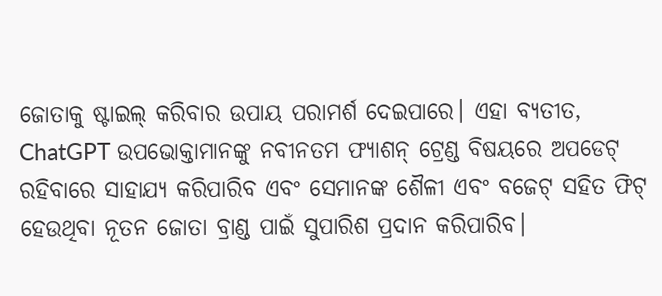ଜୋତାକୁ ଷ୍ଟାଇଲ୍ କରିବାର ଉପାୟ ପରାମର୍ଶ ଦେଇପାରେ। ଏହା ବ୍ୟତୀତ, ChatGPT ଉପଭୋକ୍ତାମାନଙ୍କୁ ନବୀନତମ ଫ୍ୟାଶନ୍ ଟ୍ରେଣ୍ଡ ବିଷୟରେ ଅପଡେଟ୍ ରହିବାରେ ସାହାଯ୍ୟ କରିପାରିବ ଏବଂ ସେମାନଙ୍କ ଶୈଳୀ ଏବଂ ବଜେଟ୍ ସହିତ ଫିଟ୍ ହେଉଥିବା ନୂତନ ଜୋତା ବ୍ରାଣ୍ଡ ପାଇଁ ସୁପାରିଶ ପ୍ରଦାନ କରିପାରିବ।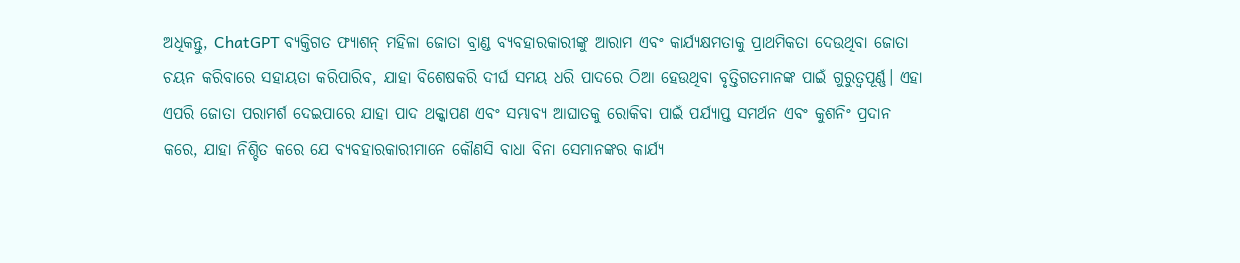ଅଧିକନ୍ତୁ, ChatGPT ବ୍ୟକ୍ତିଗତ ଫ୍ୟାଶନ୍ ମହିଳା ଜୋତା ବ୍ରାଣ୍ଡ ବ୍ୟବହାରକାରୀଙ୍କୁ ଆରାମ ଏବଂ କାର୍ଯ୍ୟକ୍ଷମତାକୁ ପ୍ରାଥମିକତା ଦେଉଥିବା ଜୋତା ଚୟନ କରିବାରେ ସହାୟତା କରିପାରିବ, ଯାହା ବିଶେଷକରି ଦୀର୍ଘ ସମୟ ଧରି ପାଦରେ ଠିଆ ହେଉଥିବା ବୃତ୍ତିଗତମାନଙ୍କ ପାଇଁ ଗୁରୁତ୍ୱପୂର୍ଣ୍ଣ। ଏହା ଏପରି ଜୋତା ପରାମର୍ଶ ଦେଇପାରେ ଯାହା ପାଦ ଥକ୍କାପଣ ଏବଂ ସମ୍ଭାବ୍ୟ ଆଘାତକୁ ରୋକିବା ପାଇଁ ପର୍ଯ୍ୟାପ୍ତ ସମର୍ଥନ ଏବଂ କୁଶନିଂ ପ୍ରଦାନ କରେ, ଯାହା ନିଶ୍ଚିତ କରେ ଯେ ବ୍ୟବହାରକାରୀମାନେ କୌଣସି ବାଧା ବିନା ସେମାନଙ୍କର କାର୍ଯ୍ୟ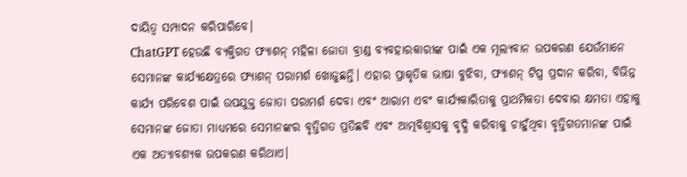ଦାୟିତ୍ୱ ସମ୍ପାଦନ କରିପାରିବେ।
ChatGPT ହେଉଛି ବ୍ୟକ୍ତିଗତ ଫ୍ୟାଶନ୍ ମହିଳା ଜୋତା ବ୍ରାଣ୍ଡ ବ୍ୟବହାରକାରୀଙ୍କ ପାଇଁ ଏକ ମୂଲ୍ୟବାନ ଉପକରଣ ଯେଉଁମାନେ ସେମାନଙ୍କ କାର୍ଯ୍ୟକ୍ଷେତ୍ରରେ ଫ୍ୟାଶନ୍ ପରାମର୍ଶ ଖୋଜୁଛନ୍ତି। ଏହାର ପ୍ରାକୃତିକ ଭାଷା ବୁଝିବା, ଫ୍ୟାଶନ୍ ଟିପ୍ସ ପ୍ରଦାନ କରିବା, ବିଭିନ୍ନ କାର୍ଯ୍ୟ ପରିବେଶ ପାଇଁ ଉପଯୁକ୍ତ ଜୋତା ପରାମର୍ଶ ଦେବା ଏବଂ ଆରାମ ଏବଂ କାର୍ଯ୍ୟକାରିତାକୁ ପ୍ରାଥମିକତା ଦେବାର କ୍ଷମତା ଏହାକୁ ସେମାନଙ୍କ ଜୋତା ମାଧ୍ୟମରେ ସେମାନଙ୍କର ବୃତ୍ତିଗତ ପ୍ରତିଛବି ଏବଂ ଆତ୍ମବିଶ୍ୱାସକୁ ବୃଦ୍ଧି କରିବାକୁ ଚାହୁଁଥିବା ବୃତ୍ତିଗତମାନଙ୍କ ପାଇଁ ଏକ ଅତ୍ୟାବଶ୍ୟକ ଉପକରଣ କରିଥାଏ।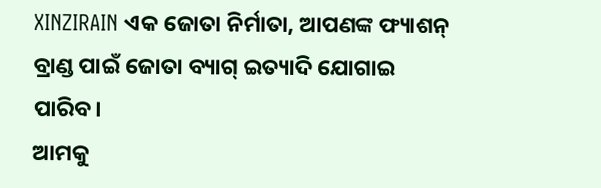XINZIRAIN ଏକ ଜୋତା ନିର୍ମାତା, ଆପଣଙ୍କ ଫ୍ୟାଶନ୍ ବ୍ରାଣ୍ଡ ପାଇଁ ଜୋତା ବ୍ୟାଗ୍ ଇତ୍ୟାଦି ଯୋଗାଇ ପାରିବ।
ଆମକୁ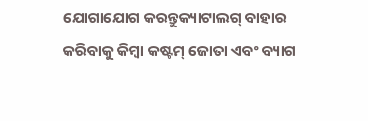ଯୋଗାଯୋଗ କରନ୍ତୁକ୍ୟାଟାଲଗ୍ ବାହାର କରିବାକୁ କିମ୍ବା କଷ୍ଟମ୍ ଜୋତା ଏବଂ ବ୍ୟାଗ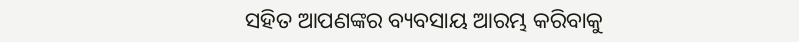ସହିତ ଆପଣଙ୍କର ବ୍ୟବସାୟ ଆରମ୍ଭ କରିବାକୁ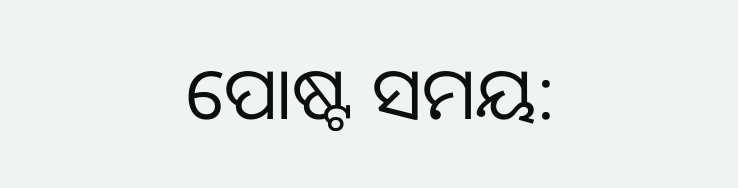ପୋଷ୍ଟ ସମୟ: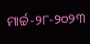ମାର୍ଚ୍ଚ-୨୮-୨୦୨୩